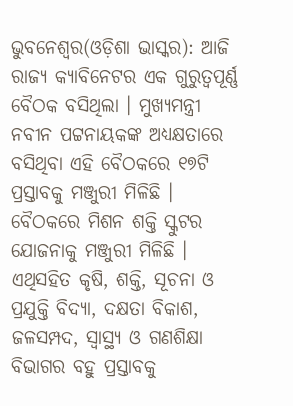ଭୁବନେଶ୍ୱର(ଓଡ଼ିଶା ଭାସ୍କର): ଆଜି ରାଜ୍ୟ କ୍ୟାବିନେଟର ଏକ ଗୁରୁତ୍ୱପୂର୍ଣ୍ଣ ବୈଠକ ବସିଥିଲା । ମୁଖ୍ୟମନ୍ତ୍ରୀ ନବୀନ ପଟ୍ଟନାୟକଙ୍କ ଅଧ୍ୟକ୍ଷତାରେ ବସିଥିବା ଏହି ବୈଠକରେ ୧୭ଟି ପ୍ରସ୍ତାବକୁ ମଞ୍ଜୁରୀ ମିଳିଛି । ବୈଠକରେ ମିଶନ ଶକ୍ତି ସ୍କୁଟର ଯୋଜନାକୁ ମଞ୍ଜୁରୀ ମିଳିଛି । ଏଥିସହିତ କୃଷି, ଶକ୍ତି, ସୂଚନା ଓ ପ୍ରଯୁକ୍ତି ବିଦ୍ୟା, ଦକ୍ଷତା ବିକାଶ, ଜଳସମ୍ପଦ, ସ୍ୱାସ୍ଥ୍ୟ ଓ ଗଣଶିକ୍ଷା ବିଭାଗର ବହୁ ପ୍ରସ୍ତାବକୁ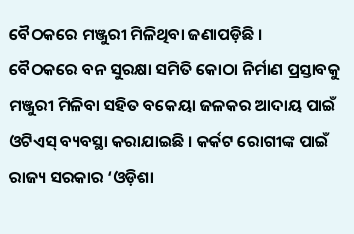ବୈଠକରେ ମଞ୍ଜୁରୀ ମିଳିଥିବା ଜଣାପଡ଼ିଛି ।
ବୈଠକରେ ବନ ସୁରକ୍ଷା ସମିତି କୋଠା ନିର୍ମାଣ ପ୍ରସ୍ତାବକୁ ମଞ୍ଜୁରୀ ମିଳିବା ସହିତ ବକେୟା ଜଳକର ଆଦାୟ ପାଇଁ ଓଟିଏସ୍ ବ୍ୟବସ୍ଥା କରାଯାଇଛି । କର୍କଟ ରୋଗୀଙ୍କ ପାଇଁ ରାଜ୍ୟ ସରକାର ‘ଓଡ଼ିଶା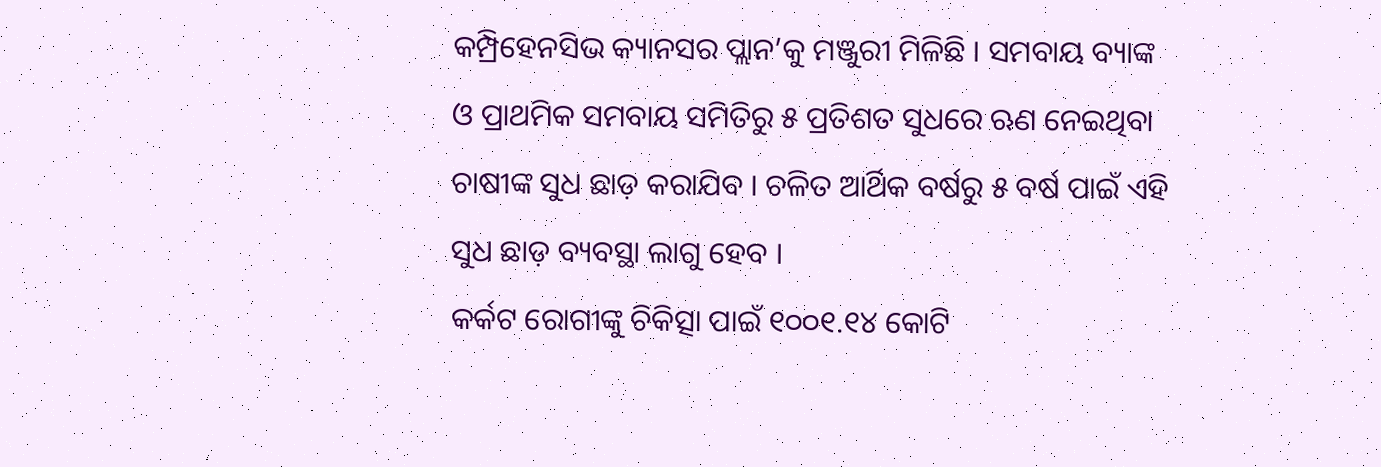କମ୍ପ୍ରିହେନସିଭ କ୍ୟାନସର ପ୍ଲାନ’କୁ ମଞ୍ଜୁରୀ ମିଳିଛି । ସମବାୟ ବ୍ୟାଙ୍କ ଓ ପ୍ରାଥମିକ ସମବାୟ ସମିତିରୁ ୫ ପ୍ରତିଶତ ସୁଧରେ ଋଣ ନେଇଥିବା ଚାଷୀଙ୍କ ସୁଧ ଛାଡ଼ କରାଯିବ । ଚଳିତ ଆର୍ଥିକ ବର୍ଷରୁ ୫ ବର୍ଷ ପାଇଁ ଏହି ସୁଧ ଛାଡ଼ ବ୍ୟବସ୍ଥା ଲାଗୁ ହେବ ।
କର୍କଟ ରୋଗୀଙ୍କୁ ଚିକିତ୍ସା ପାଇଁ ୧୦୦୧.୧୪ କୋଟି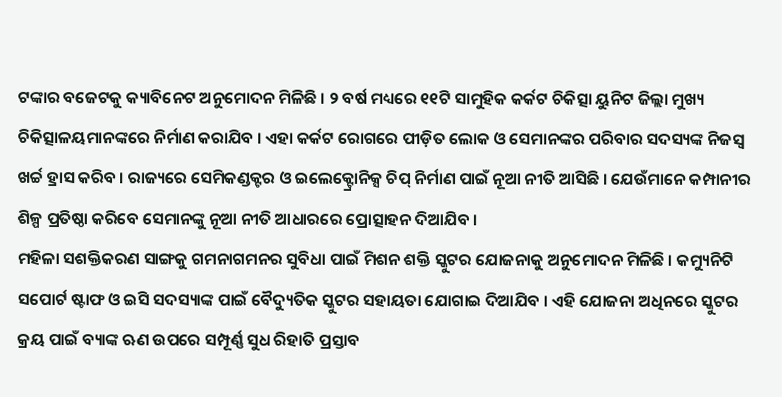ଟଙ୍କାର ବଜେଟକୁ କ୍ୟାବିନେଟ ଅନୁମୋଦନ ମିଳିଛି । ୨ ବର୍ଷ ମଧ୍ୟରେ ୧୧ଟି ସାମୁହିକ କର୍କଟ ଚିକିତ୍ସା ୟୁନିଟ ଜିଲ୍ଲା ମୁଖ୍ୟ ଚିକିତ୍ସାଳୟମାନଙ୍କରେ ନିର୍ମାଣ କରାଯିବ । ଏହା କର୍କଟ ରୋଗରେ ପୀଡ଼ିତ ଲୋକ ଓ ସେମାନଙ୍କର ପରିବାର ସଦସ୍ୟଙ୍କ ନିଜସ୍ୱ ଖର୍ଚ୍ଚ ହ୍ରାସ କରିବ । ରାଜ୍ୟରେ ସେମିକଣ୍ଡକ୍ଟର ଓ ଇଲେକ୍ଟ୍ରୋନିକ୍ସ ଚିପ୍ ନିର୍ମାଣ ପାଇଁ ନୂଆ ନୀତି ଆସିଛି । ଯେଉଁମାନେ କମ୍ପାନୀର ଶିଳ୍ପ ପ୍ରତିଷ୍ଠା କରିବେ ସେମାନଙ୍କୁ ନୂଆ ନୀତି ଆଧାରରେ ପ୍ରୋତ୍ସାହନ ଦିଆଯିବ ।
ମହିଳା ସଶକ୍ତିକରଣ ସାଙ୍ଗକୁ ଗମନାଗମନର ସୁବିଧା ପାଇଁ ମିଶନ ଶକ୍ତି ସ୍କୁଟର ଯୋଜନାକୁ ଅନୁମୋଦନ ମିଳିଛି । କମ୍ୟୁନିଟି ସପୋର୍ଟ ଷ୍ଟାଫ ଓ ଇସି ସଦସ୍ୟାଙ୍କ ପାଇଁ ବୈଦ୍ୟୁତିକ ସ୍କୁଟର ସହାୟତା ଯୋଗାଇ ଦିଆଯିବ । ଏହି ଯୋଜନା ଅଧିନରେ ସ୍କୁଟର କ୍ରୟ ପାଇଁ ବ୍ୟାଙ୍କ ଋଣ ଉପରେ ସମ୍ପୂର୍ଣ୍ଣ ସୁଧ ରିହାତି ପ୍ରସ୍ତାବ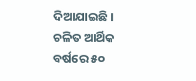ଦିଆଯାଇଛି । ଚଳିତ ଆର୍ଥିକ ବର୍ଷରେ ୫୦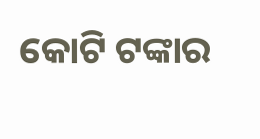କୋଟି ଟଙ୍କାର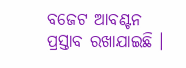ବଜେଟ ଆବଣ୍ଟନ ପ୍ରସ୍ତାବ ରଖାଯାଇଛି ।